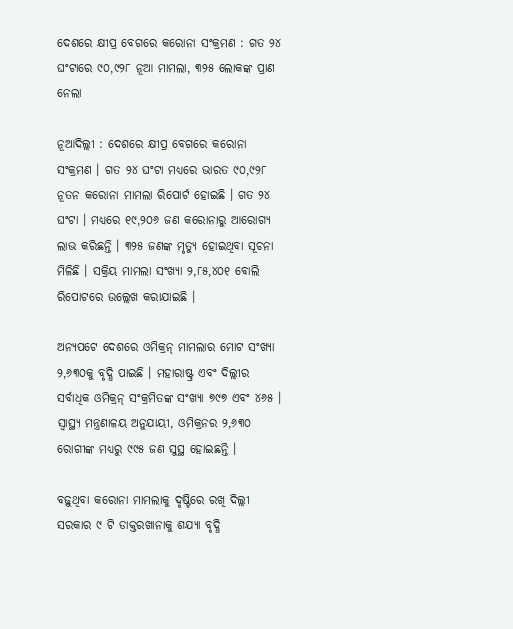ଦେଶରେ କ୍ଷୀପ୍ର ବେଗରେ କରୋନା ସଂକ୍ରମଣ : ଗତ ୨୪ ଘଂଟାରେ ୯୦,୯୨୮ ନୂଆ ମାମଲା, ୩୨୫ ଲୋକଙ୍କ ପ୍ରାଣ ନେଲା

ନୂଆଦିଲ୍ଲୀ : ଦେଶରେ କ୍ଷୀପ୍ର ବେଗରେ କରୋନା ସଂକ୍ରମଣ । ଗତ ୨୪ ଘଂଟା ମଧ୍ୟରେ ଭାରତ ୯୦,୯୨୮ ନୂତନ କରୋନା ମାମଲା ରିପୋର୍ଟ ହୋଇଛି । ଗତ ୨୪ ଘଂଟା । ମଧ୍ୟରେ ୧୯,୨୦୬ ଜଣ କରୋନାରୁ ଆରୋଗ୍ୟ ଲାଭ କରିଛନ୍ତି । ୩୨୫ ଜଣଙ୍କ ମୃତ୍ୟୁ ହୋଇଥିବା ସୂଚନା ମିଳିଛି । ସକ୍ରିୟ ମାମଲା ସଂଖ୍ୟା ୨,୮୫,୪୦୧ ବୋଲି ରିପୋଟରେ ଉଲ୍ଲେଖ କରାଯାଇଛି ।

ଅନ୍ୟପଟେ ଦେଶରେ ଓମିକ୍ରନ୍‌ ମାମଲାର ମୋଟ ସଂଖ୍ୟା ୨,୬୩୦କୁ ବୃଦ୍ଧି ପାଇଛି । ମହାରାଷ୍ଟ୍ର ଏବଂ ଦିଲ୍ଲୀର ସର୍ବାଧିକ ଓମିକ୍ରନ୍‌ ସଂକ୍ରମିତଙ୍କ ସଂଖ୍ୟା ୭୯୭ ଏବଂ ୪୬୫ । ସ୍ୱାସ୍ଥ୍ୟ ମନ୍ତ୍ରଣାଳୟ ଅନୁଯାୟୀ, ଓମିକ୍ରନର ୨,୬୩୦ ରୋଗୀଙ୍କ ମଧ୍ୟରୁ ୯୯୫ ଜଣ ସୁସ୍ଥ ହୋଇଛନ୍ତି ।

ବଢ଼ୁଥିବା କରୋନା ମାମଲାକୁ ଦୃଷ୍ଟିରେ ରଖି ଦିଲ୍ଲୀ ସରକାର ୯ ଟି ଡାକ୍ତରଖାନାକୁ ଶଯ୍ୟା ବୃଦ୍ଧି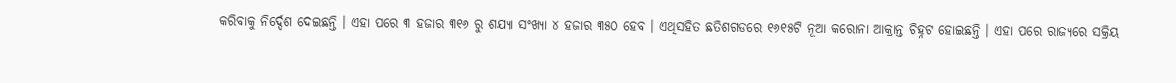କରିବାକୁ ନିର୍ଦ୍ଦେଶ ଦେଇଛନ୍ତି । ଏହା ପରେ ୩ ହଜାର ୩୧୬ ରୁ ଶଯ୍ୟା ସଂଖ୍ୟା ୪ ହଜାର ୩୫୦ ହେବ । ଏଥିସହିତ ଛତିଶଗଡରେ ୧୬୧୫ଟି ନୂଆ କରୋନା ଆକ୍ରାନ୍ତ ଚିହ୍ନଟ ହୋଇଛନ୍ତି । ଏହା ପରେ ରାଜ୍ୟରେ ସକ୍ରିୟ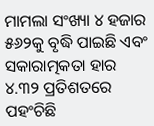ମାମଲା ସଂଖ୍ୟା ୪ ହଜାର ୫୬୨କୁ ବୃଦ୍ଧି ପାଇଛି ଏବଂ ସକାରାତ୍ମକତା ହାର ୪.୩୨ ପ୍ରତିଶତରେ ପହଂଚିଛି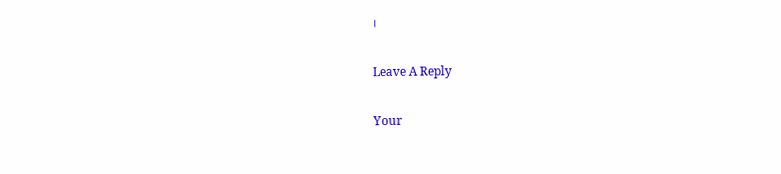।

Leave A Reply

Your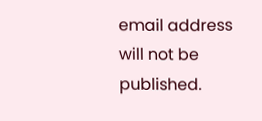email address will not be published.